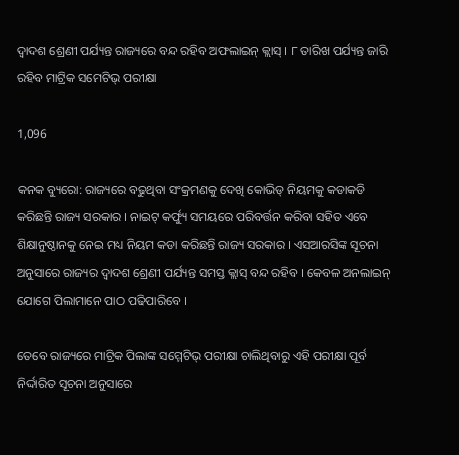ଦ୍ୱାଦଶ ଶ୍ରେଣୀ ପର୍ଯ୍ୟନ୍ତ ରାଜ୍ୟରେ ବନ୍ଦ ରହିବ ଅଫଲାଇନ୍ କ୍ଲାସ୍ । ୮ ତାରିଖ ପର୍ଯ୍ୟନ୍ତ ଜାରି ରହିବ ମାଟ୍ରିକ ସମେଟିଭ୍ ପରୀକ୍ଷା

1,096

କନକ ବ୍ୟୁରୋ: ରାଜ୍ୟରେ ବଢୁଥିବା ସଂକ୍ରମଣକୁ ଦେଖି କୋଭିଡ୍ ନିୟମକୁ କଡାକଡି କରିଛନ୍ତି ରାଜ୍ୟ ସରକାର । ନାଇଟ୍ କର୍ଫ୍ୟୁ ସମୟରେ ପରିବର୍ତ୍ତନ କରିବା ସହିତ ଏବେ ଶିକ୍ଷାନୁଷ୍ଠାନକୁ ନେଇ ମଧ୍ୟ ନିୟମ କଡା କରିଛନ୍ତି ରାଜ୍ୟ ସରକାର । ଏସଆରସିଙ୍କ ସୂଚନା ଅନୁସାରେ ରାଜ୍ୟର ଦ୍ୱାଦଶ ଶ୍ରେଣୀ ପର୍ଯ୍ୟନ୍ତ ସମସ୍ତ କ୍ଲାସ୍ ବନ୍ଦ ରହିବ । କେବଳ ଅନଲାଇନ୍ ଯୋଗେ ପିଲାମାନେ ପାଠ ପଢିପାରିବେ ।

ତେବେ ରାଜ୍ୟରେ ମାଟ୍ରିକ ପିଲାଙ୍କ ସମ୍ମେଟିଭ୍ ପରୀକ୍ଷା ଚାଲିଥିବାରୁ ଏହି ପରୀକ୍ଷା ପୂର୍ବ ନିର୍ଦ୍ଦାରିତ ସୂଚନା ଅନୁସାରେ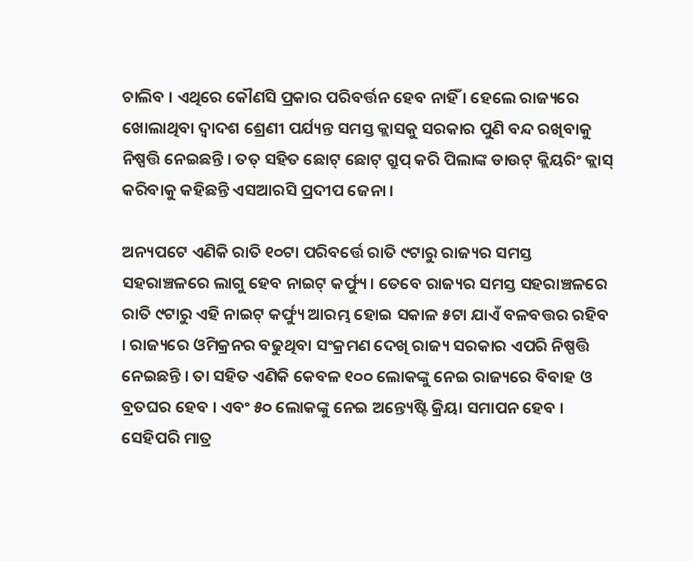ଚାଲିବ । ଏଥିରେ କୌଣସି ପ୍ରକାର ପରିବର୍ତ୍ତନ ହେବ ନାହିଁ । ହେଲେ ରାଜ୍ୟରେ ଖୋଲାଥିବା ଦ୍ୱାଦଶ ଶ୍ରେଣୀ ପର୍ଯ୍ୟନ୍ତ ସମସ୍ତ କ୍ଲାସକୁ ସରକାର ପୁଣି ବନ୍ଦ ରଖିବାକୁ ନିଷ୍ପତ୍ତି ନେଇଛନ୍ତି । ତତ୍ ସହିତ ଛୋଟ୍ ଛୋଟ୍ ଗ୍ରୁପ୍ କରି ପିଲାଙ୍କ ଡାଉଟ୍ କ୍ଲିୟରିଂ କ୍ଲାସ୍ କରିବାକୁ କହିଛନ୍ତି ଏସଆରସି ପ୍ରଦୀପ ଜେନା ।

ଅନ୍ୟପଟେ ଏଣିକି ରାତି ୧୦ଟା ପରିବର୍ତ୍ତେ ରାତି ୯ଟାରୁ ରାଜ୍ୟର ସମସ୍ତ ସହରାଞ୍ଚଳରେ ଲାଗୁ ହେବ ନାଇଟ୍ କର୍ଫ୍ୟୁ । ତେବେ ରାଜ୍ୟର ସମସ୍ତ ସହରାଞ୍ଚଳରେ ରାତି ୯ଟାରୁ ଏହି ନାଇଟ୍ କର୍ଫ୍ୟୁ ଆରମ୍ଭ ହୋଇ ସକାଳ ୫ଟା ଯାଏଁ ବଳବତ୍ତର ରହିବ । ରାଜ୍ୟରେ ଓମିକ୍ରନର ବଢୁଥିବା ସଂକ୍ରମଣ ଦେଖି ରାଜ୍ୟ ସରକାର ଏପରି ନିଷ୍ପତ୍ତି ନେଇଛନ୍ତି । ତା ସହିତ ଏଣିକି କେବଳ ୧୦୦ ଲୋକଙ୍କୁ ନେଇ ରାଜ୍ୟରେ ବିବାହ ଓ ବ୍ରତଘର ହେବ । ଏବଂ ୫୦ ଲୋକଙ୍କୁ ନେଇ ଅନ୍ତ୍ୟେଷ୍ଟି କ୍ରିୟା ସମାପନ ହେବ । ସେହିପରି ମାତ୍ର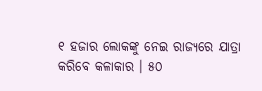୧ ହଜାର ଲୋକଙ୍କୁ ନେଇ ରାଜ୍ୟରେ ଯାତ୍ରା କରିବେ କଳାକାର । ୫୦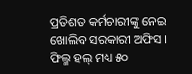ପ୍ରତିଶତ କର୍ମଚାରୀଙ୍କୁ ନେଇ ଖୋଲିବ ସରକାରୀ ଅଫିସ । ଫିଲ୍ମ ହଲ୍ ମଧ୍ୟ ୫୦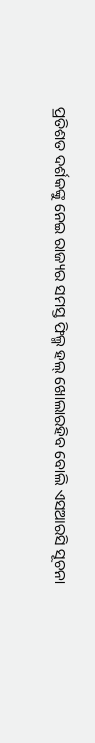ପ୍ରତିଶତ ଦର୍ଶକଙ୍କୁ ନେଇ ରାଜ୍ୟର ସମସ୍ତ ଫିଲ୍ମ ହଲ୍ ଖୋଲାରହିବ ବୋଲି ଏସଆରସି ସୂଚନା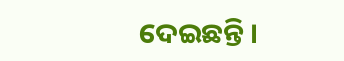ଦେଇଛନ୍ତି ।